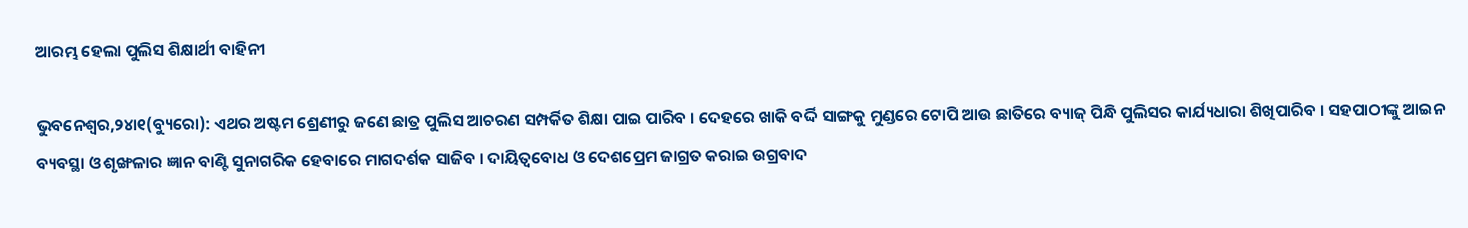ଆରମ୍ଭ ହେଲା ପୁଲିସ ଶିକ୍ଷାର୍ଥୀ ବାହିନୀ

ଭୁବନେଶ୍ୱର,୨୪ା୧(ବ୍ୟୁରୋ): ଏଥର ଅଷ୍ଟମ ଶ୍ରେଣୀରୁ ଜଣେ ଛାତ୍ର ପୁଲିସ ଆଚରଣ ସମ୍ପର୍କିତ ଶିକ୍ଷା ପାଇ ପାରିବ । ଦେହରେ ଖାକି ବର୍ଦ୍ଦି ସାଙ୍ଗକୁ ମୁଣ୍ଡରେ ଟୋପି ଆଉ ଛାତିରେ ବ୍ୟାଜ୍ ପିନ୍ଧି ପୁଲିସର କାର୍ଯ୍ୟଧାରା ଶିଖିପାରିବ । ସହପାଠୀଙ୍କୁ ଆଇନ ବ୍ୟବସ୍ଥା ଓ ଶୃଙ୍ଖଳାର ଜ୍ଞାନ ବାଣ୍ଟି ସୁନାଗରିକ ହେବାରେ ମାଗଦର୍ଶକ ସାଜିବ । ଦାୟିତ୍ୱବୋଧ ଓ ଦେଶପ୍ରେମ ଜାଗ୍ରତ କରାଇ ଉଗ୍ରବାଦ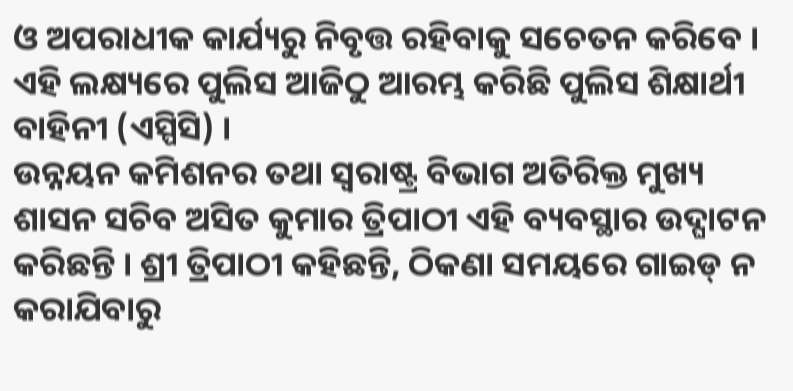ଓ ଅପରାଧୀକ କାର୍ଯ୍ୟରୁ ନିବୃତ୍ତ ରହିବାକୁ ସଚେତନ କରିବେ । ଏହି ଲକ୍ଷ୍ୟରେ ପୁଲିସ ଆଜିଠୁ ଆରମ୍ଭ କରିଛି ପୁଲିସ ଶିକ୍ଷାର୍ଥୀ ବାହିନୀ (ଏସ୍ପିସି) ।
ଉନ୍ନୟନ କମିଶନର ତଥା ସ୍ୱରାଷ୍ଟ୍ର ବିଭାଗ ଅତିରିକ୍ତ ମୁଖ୍ୟ ଶାସନ ସଚିବ ଅସିତ କୁମାର ତ୍ରିପାଠୀ ଏହି ବ୍ୟବସ୍ଥାର ଉଦ୍ଘାଟନ କରିଛନ୍ତି । ଶ୍ରୀ ତ୍ରିପାଠୀ କହିଛନ୍ତି, ଠିକଣା ସମୟରେ ଗାଇଡ୍ ନ କରାଯିବାରୁ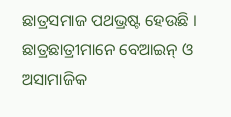ଛାତ୍ରସମାଜ ପଥଭ୍ରଷ୍ଟ ହେଉଛି । ଛାତ୍ରଛାତ୍ରୀମାନେ ବେଆଇନ୍ ଓ ଅସାମାଜିକ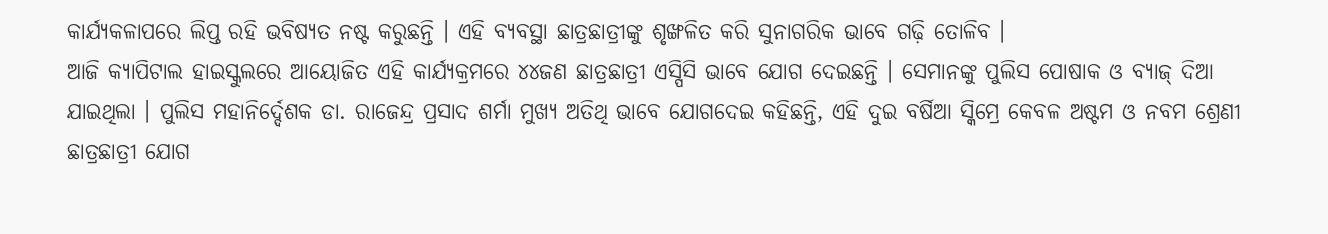କାର୍ଯ୍ୟକଳାପରେ ଲିପ୍ତ ରହି ଭବିଷ୍ୟତ ନଷ୍ଟ କରୁଛନ୍ତି । ଏହି ବ୍ୟବସ୍ଥା ଛାତ୍ରଛାତ୍ରୀଙ୍କୁ ଶୃଙ୍ଖଳିତ କରି ସୁନାଗରିକ ଭାବେ ଗଢ଼ି ତୋଳିବ ।
ଆଜି କ୍ୟାପିଟାଲ ହାଇସ୍କୁଲରେ ଆୟୋଜିତ ଏହି କାର୍ଯ୍ୟକ୍ରମରେ ୪୪ଜଣ ଛାତ୍ରଛାତ୍ରୀ ଏସ୍ପିସି ଭାବେ ଯୋଗ ଦେଇଛନ୍ତି । ସେମାନଙ୍କୁ ପୁଲିସ ପୋଷାକ ଓ ବ୍ୟାଜ୍ ଦିଆ ଯାଇଥିଲା । ପୁଲିସ ମହାନିର୍ଦ୍ଦେଶକ ଡା. ରାଜେନ୍ଦ୍ର ପ୍ରସାଦ ଶର୍ମା ମୁଖ୍ୟ ଅତିଥି ଭାବେ ଯୋଗଦେଇ କହିଛନ୍ତି, ଏହି ଦୁଇ ବର୍ଷିଆ ସ୍କିମ୍ରେ କେବଳ ଅଷ୍ଟମ ଓ ନବମ ଶ୍ରେଣୀ ଛାତ୍ରଛାତ୍ରୀ ଯୋଗ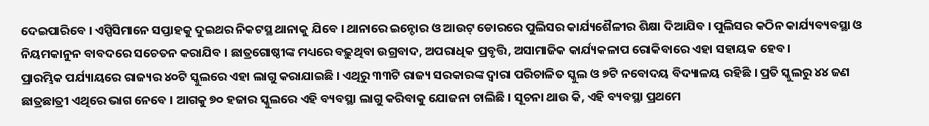ଦେଇପାରିବେ । ଏସ୍ପିସିମାନେ ସପ୍ତାହକୁ ଦୁଇଥର ନିକଟସ୍ଥ ଥାନାକୁ ଯିବେ । ଥାନାରେ ଇନ୍ଡୋର ଓ ଆଉଟ୍ ଡୋରରେ ପୁଲିସର କାର୍ଯ୍ୟଶୈଳୀର ଶିକ୍ଷା ଦିଆଯିବ । ପୁଲିସର କଠିନ କାର୍ଯ୍ୟବ୍ୟବସ୍ଥା ଓ ନିୟମକାନୁନ ବାବଦରେ ସଚେତନ କରାଯିବ । ଛାତ୍ରଗୋଷ୍ଠୀଙ୍କ ମଧ୍ୟରେ ବଢ଼ୁଥିବା ଉଗ୍ରବାଦ, ଅପରାଧିକ ପ୍ରବୃତ୍ତି, ଅସାମାଜିକ କାର୍ଯ୍ୟକଳାପ ରୋକିବାରେ ଏହା ସହାୟକ ହେବ ।
ପ୍ରାରମ୍ଭିକ ପର୍ଯ୍ୟାୟରେ ରାଜ୍ୟର ୪୦ଟି ସ୍କୁଲରେ ଏହା ଲାଗୁ କରାଯାଇଛି । ଏଥିରୁ ୩୩ଟି ରାଜ୍ୟ ସରକାରଙ୍କ ଦ୍ୱାରା ପରିଚାଳିତ ସ୍କୁଲ ଓ ୭ଟି ନବୋଦୟ ବିଦ୍ୟାଳୟ ରହିଛି । ପ୍ରତି ସ୍କୁଲରୁ ୪୪ ଜଣ ଛାତ୍ରଛାତ୍ରୀ ଏଥିରେ ଭାଗ ନେବେ । ଆଗକୁ ୭୦ ହଜାର ସ୍କୁଲରେ ଏହି ବ୍ୟବସ୍ଥା ଲାଗୁ କରିବାକୁ ଯୋଜନା ଚାଲିଛି । ସୂଚନା ଥାଉ କି, ଏହି ବ୍ୟବସ୍ଥା ପ୍ରଥମେ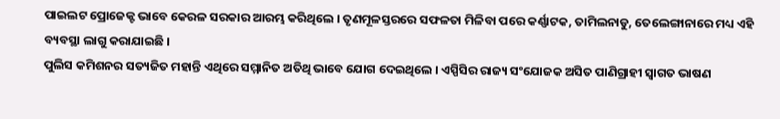ପାଇଲଟ ପ୍ରୋଜେକ୍ଟ ଭାବେ କେରଳ ସରକାର ଆରମ୍ଭ କରିଥିଲେ । ତୃଣମୂଳସ୍ତରରେ ସଫଳତା ମିଳିବା ପରେ କର୍ଣ୍ଣାଟକ, ତାମିଲନାଡୁ, ତେଲେଙ୍ଗାନାରେ ମଧ୍ୟ ଏହି ବ୍ୟବସ୍ଥା ଲାଗୁ କରାଯାଇଛି ।
ପୁଲିସ କମିଶନର ସତ୍ୟଜିତ ମହାନ୍ତି ଏଥିରେ ସମ୍ମାନିତ ଅତିଥି ଭାବେ ଯୋଗ ଦେଇଥିଲେ । ଏସ୍ପିସିର ରାଜ୍ୟ ସଂଯୋଜକ ଅସିତ ପାଣିଗ୍ରାହୀ ସ୍ୱାଗତ ଭାଷଣ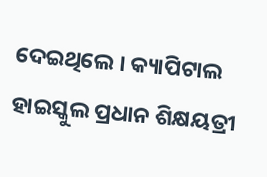ଦେଇଥିଲେ । କ୍ୟାପିଟାଲ ହାଇସ୍କୁଲ ପ୍ରଧାନ ଶିକ୍ଷୟତ୍ରୀ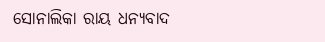ସୋନାଲିକା ରାୟ ଧନ୍ୟବାଦ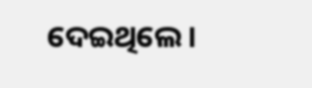ଦେଇଥିଲେ ।